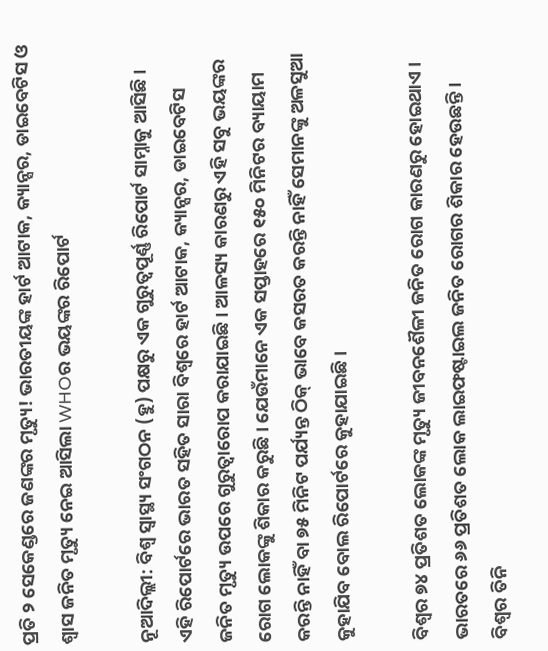ପ୍ରତି ୨ ସେକେଣ୍ଡରେ ଜଣଙ୍କର ମୃତ୍ୟୁ! ଭାରତୀୟଙ୍କ ହାର୍ଟ ଆଟାକ, କ୍ୟାନ୍ସର, ଡାଇବେଟିସ ଓ ଶ୍ୱାସ ଜନିତ ମୃତ୍ୟୁ ନେଇ ଆସିଲା WHOର ଭୟଙ୍କର ରିପୋର୍ଟ

ନୂଆଦିଲ୍ଲୀ: ବିଶ୍ୱ ସ୍ୱାସ୍ଥ୍ୟ ସଂଗଠନ (ହୁ) ପକ୍ଷରୁ ଏକ ଗୁରୁତ୍ୱପୂର୍ଣ୍ଣ ରିପୋର୍ଟ ସାମ୍ନାକୁ ଆସିଛି । ଏହି ରିପୋର୍ଟରେ ଭାରତ ସହିତ ସାରା ବିଶ୍ୱରେ ହାର୍ଟ ଆଟାକ, କ୍ୟାନ୍ସର, ଡାଇବେଟିସ ଜନିତ ମୃତ୍ୟୁ ଉପରେ ଗୁରୁତ୍ୱାରୋପ କରାଯାଇଛି । ଆଳସ୍ୟ କାରଣରୁ ଏହି ସବୁ ଭୟଙ୍କର ରୋଗ ଲୋକଙ୍କୁ ଶିକାର କରୁଛି । ଯେଉଁମାନେ ଏକ ସପ୍ତାହରେ ୧୫୦ ମିନିଟର ବ୍ୟାୟାମ କରନ୍ତି ନାହିଁ ବା ୭୫ ମିନିଟ ପର୍ଯ୍ୟନ୍ତ ଠିକ୍ ଭାବେ କସରତ କରନ୍ତି ନାହିଁ ସେମାନଙ୍କୁ ଅଳସୁଆ କୁହାଯିବ ବୋଲ ରିପୋର୍ଟରେ କୁହାଯାଇଛି ।

ବିଶ୍ୱର ୭୪ ପ୍ରତିଶତ ଲୋକଙ୍କ ମୃତ୍ୟୁ ଜୀବନଶୈଳୀ ଜନିତ ରୋଗ କାରଣରୁ ହୋଇଥାଏ । ଭାରତରେ ୬୬ ପ୍ରତିଶତ ଲୋକ ଲାଇଫଷ୍ଟାଇଲ ଜନିତ ରୋଗର ଶିକାର ହେଉଛନ୍ତି । ବିଶ୍ୱର ତିନି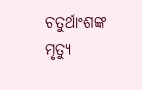ଚତୁର୍ଥାଂଶଙ୍କ ମୃତ୍ୟୁ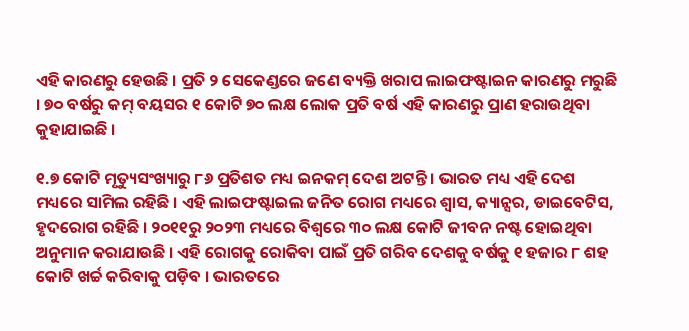ଏହି କାରଣରୁ ହେଉଛି । ପ୍ରତି ୨ ସେକେଣ୍ଡରେ ଜଣେ ବ୍ୟକ୍ତି ଖରାପ ଲାଇଫଷ୍ଟାଇନ କାରଣରୁ ମରୁଛି । ୭୦ ବର୍ଷରୁ କମ୍ ବୟସର ୧ କୋଟି ୭୦ ଲକ୍ଷ ଲୋକ ପ୍ରତି ବର୍ଷ ଏହି କାରଣରୁ ପ୍ରାଣ ହରାଉଥିବା କୁହାଯାଇଛି ।

୧.୭ କୋଟି ମୃତ୍ୟୁସଂଖ୍ୟାରୁ ୮୬ ପ୍ରତିଶତ ମଧ୍ୟ ଇନକମ୍ ଦେଶ ଅଟନ୍ତି । ଭାରତ ମଧ୍ୟ ଏହି ଦେଶ ମଧ୍ୟରେ ସାମିଲ ରହିଛି । ଏହି ଲାଇଫଷ୍ଟାଇଲ ଜନିତ ରୋଗ ମଧ୍ୟରେ ଶ୍ୱାସ, କ୍ୟାନ୍ସର, ଡାଇବେଟିସ, ହୃଦରୋଗ ରହିଛି । ୨୦୧୧ରୁ ୨୦୨୩ ମଧ୍ୟରେ ବିଶ୍ୱରେ ୩୦ ଲକ୍ଷ କୋଟି ଜୀବନ ନଷ୍ଟ ହୋଇଥିବା ଅନୁମାନ କରାଯାଉଛି । ଏହି ରୋଗକୁ ରୋକିବା ପାଇଁ ପ୍ରତି ଗରିବ ଦେଶକୁ ବର୍ଷକୁ ୧ ହଜାର ୮ ଶହ କୋଟି ଖର୍ଚ୍ଚ କରିବାକୁ ପଡ଼ିବ । ଭାରତରେ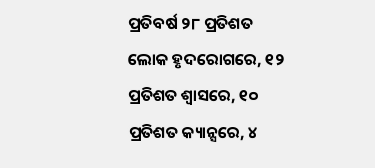ପ୍ରତିବର୍ଷ ୨୮ ପ୍ରତିଶତ ଲୋକ ହୃଦରୋଗରେ, ୧୨ ପ୍ରତିଶତ ଶ୍ୱାସରେ, ୧୦ ପ୍ରତିଶତ କ୍ୟାନ୍ସରେ, ୪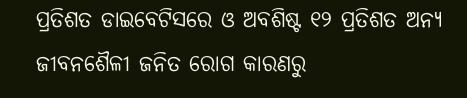ପ୍ରତିଶତ ଡାଇବେଟିସରେ ଓ ଅବଶିଷ୍ଟ ୧୨ ପ୍ରତିଶତ ଅନ୍ୟ ଜୀବନଶୈଳୀ ଜନିତ ରୋଗ କାରଣରୁ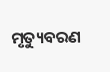ମୃତ୍ୟୁବରଣ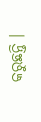କରୁଛନ୍ତି ।